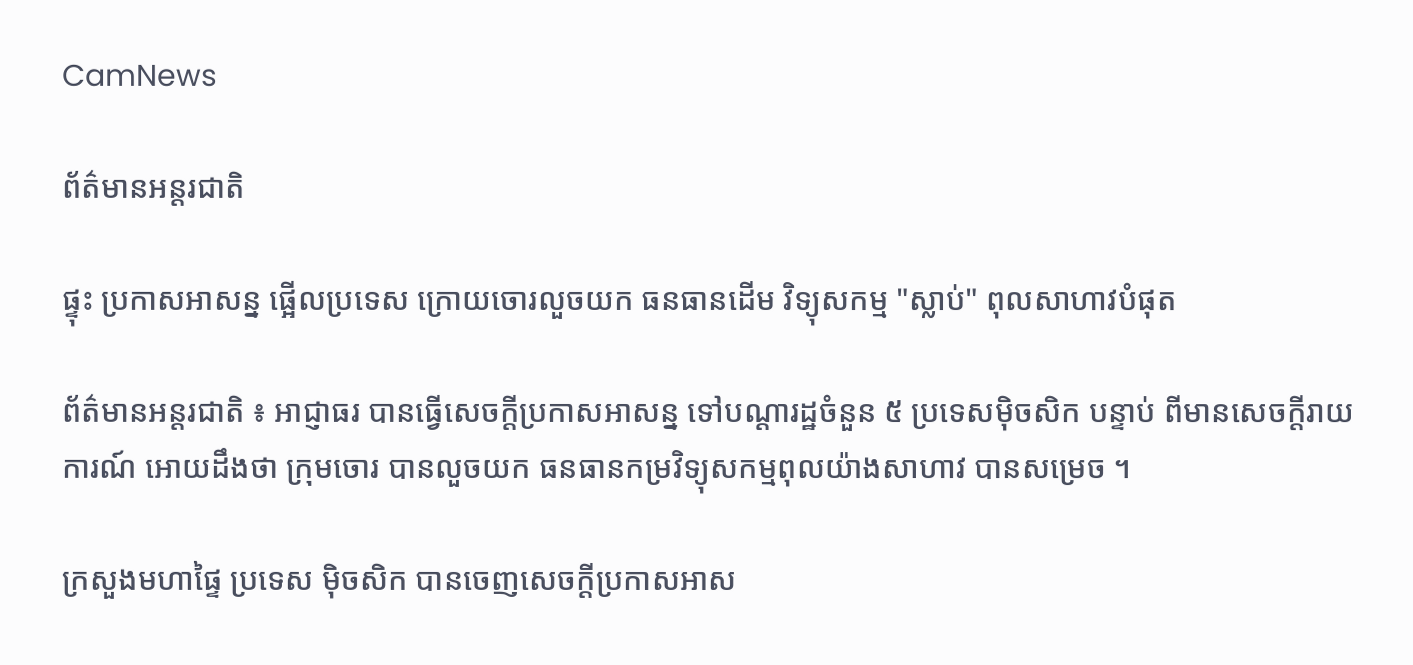CamNews

ព័ត៌មានអន្តរជាតិ

ផ្ទុះ ប្រកាសអាសន្ន ផ្អើលប្រទេស ក្រោយចោរលួចយក ធនធានដើម វិទ្យុសកម្ម "ស្លាប់" ពុលសាហាវបំផុត

ព័ត៌មានអន្តរជាតិ ៖ អាជ្ញាធរ បានធ្វើសេចក្តីប្រកាសអាសន្ន ទៅបណ្តារដ្ឋចំនួន ៥ ប្រទេសម៉ិចសិក បន្ទាប់ ពីមានសេចក្តីរាយការណ៍ អោយដឹងថា ក្រុមចោរ បានលួចយក ធនធានកម្រវិទ្យុសកម្មពុលយ៉ាងសាហាវ បានសម្រេច ។

ក្រសួងមហាផ្ទៃ ប្រទេស ម៉ិចសិក បានចេញសេចក្តីប្រកាសអាស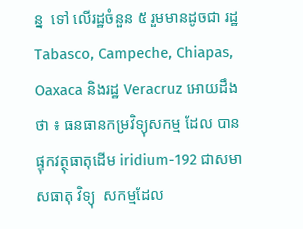ន្ន  ទៅ លើរដ្ឋចំនួន ៥ រួមមានដូចជា រដ្ឋ Tabasco, Campeche, Chiapas, Oaxaca និងរដ្ឋ Veracruz អោយដឹងថា ៖ ធនធានកម្រវិទ្យុសកម្ម ដែល បានផ្ទុកវត្ថុធាតុដើម iridium-192 ជាសមាសធាតុ វិទ្យុ  សកម្មដែល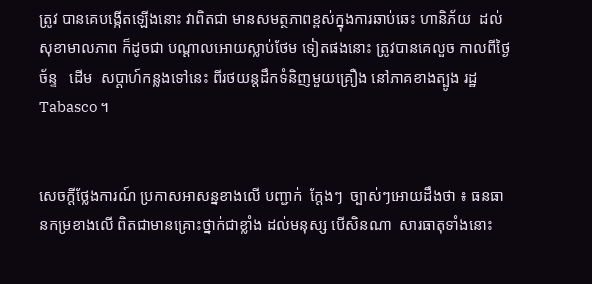ត្រូវ បានគេបង្កើតឡើងនោះ វាពិតជា មានសមត្ថភាពខ្ពស់ក្នុងការឆាប់ឆេះ ហានិភ័យ  ដល់  សុខាមាលភាព ក៏ដូចជា បណ្តាលអោយស្លាប់ថែម ទៀតផងនោះ ត្រូវបានគេលួច កាលពីថ្ងៃច័ន្ទ   ដើម  សប្តាហ៍កន្លងទៅនេះ ពីរថយន្តដឹកទំនិញមួយគ្រឿង នៅភាគខាងត្បូង រដ្ឋ Tabasco ។


សេចក្តីថ្លែងការណ៍ ប្រកាសអាសន្នខាងលើ បញ្ជាក់  ក្តែងៗ  ច្បាស់ៗអោយដឹងថា ៖ ធនធានកម្រខាងលើ ពិតជាមានគ្រោះថ្នាក់ជាខ្លាំង ដល់មនុស្ស បើសិនណា  សារធាតុទាំងនោះ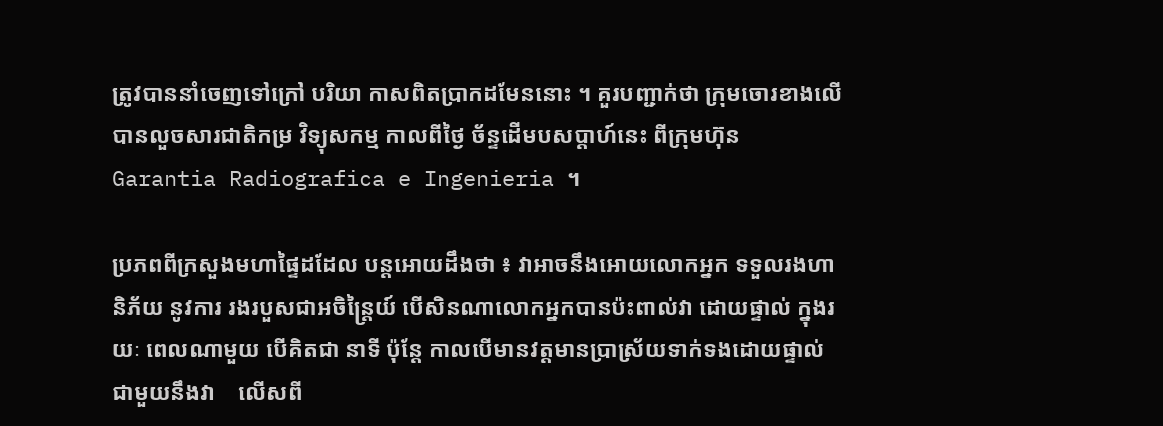ត្រូវបាននាំចេញទៅក្រៅ បរិយា កាសពិតប្រាកដមែននោះ ។ គួរបញ្ជាក់ថា ក្រុមចោរខាងលើ បានលួចសារជាតិកម្រ វិទ្យុសកម្ម កាលពីថ្ងៃ ច័ន្ទដើមបសប្តាហ៍នេះ ពីក្រុមហ៊ុន Garantia Radiografica e Ingenieria ។

ប្រភពពីក្រសួងមហាផ្ទៃដដែល បន្តអោយដឹងថា ៖ វាអាចនឹងអោយលោកអ្នក ទទួលរងហានិភ័យ នូវការ រងរបួសជាអចិន្ត្រៃយ៍ បើសិនណាលោកអ្នកបានប៉ះពាល់វា ដោយផ្ទាល់ ក្នុងរយៈ ពេលណាមួយ បើគិតជា នាទី ប៉ុន្តែ កាលបើមានវត្តមានប្រាស្រ័យទាក់ទងដោយផ្ទាល់ជាមួយនឹងវា    លើសពី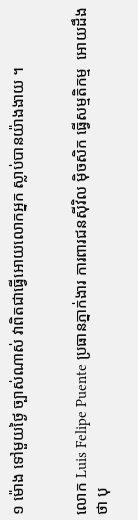១ ម៉ោង ទៅមួយថ្ងៃ ច្បាស់ណាស់ វាពិតជាធ្វើអោយលោកអ្នក ស្លាប់បានយ៉ាងងាយ ។


លោក Luis Felipe Puente ប្រធានភ្នាក់ងារ ការពារជនស៊ីវិល ម៉ិចសិក ធ្វើសម្មតិកម្ម  អោយដឹងថា បុ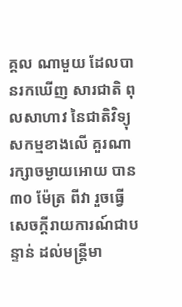គ្គល ណាមួយ ដែលបានរកឃើញ សារជាតិ ពុលសាហាវ នៃជាតិវិទ្យុសកម្មខាងលើ គួរណា  រក្សាចម្ងាយអោយ បាន ៣០ ម៉ែត្រ ពីវា រួចធ្វើសេចក្តីរាយការណ៍ជាបន្ទាន់ ដល់មន្រ្តីមា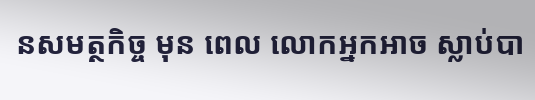នសមត្ថកិច្ច មុន ពេល លោកអ្នកអាច ស្លាប់បា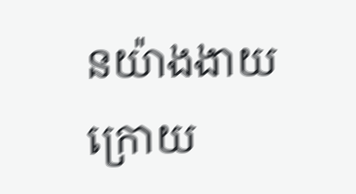នយ៉ាងងាយ ក្រោយ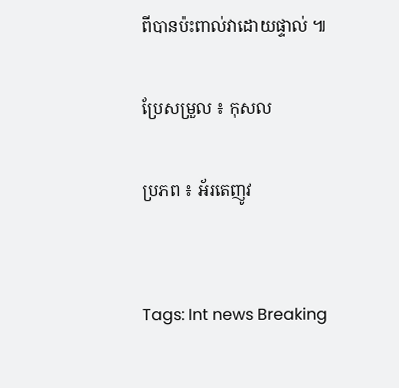ពីបានប៉ះពាល់វាដោយផ្ទាល់ ៕

ប្រែសម្រួល ៖ កុសល

ប្រភព ៖ អ័រតេញូវ


Tags: Int news Breaking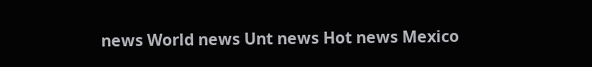news World news Unt news Hot news Mexico